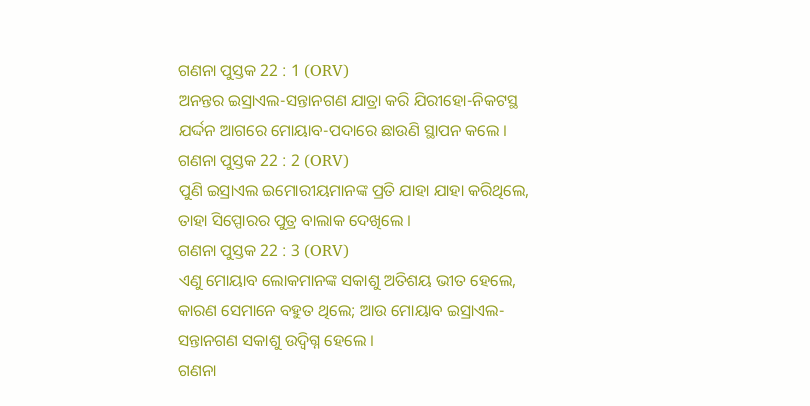ଗଣନା ପୁସ୍ତକ 22 : 1 (ORV)
ଅନନ୍ତର ଇସ୍ରାଏଲ-ସନ୍ତାନଗଣ ଯାତ୍ରା କରି ଯିରୀହୋ-ନିକଟସ୍ଥ ଯର୍ଦ୍ଦନ ଆଗରେ ମୋୟାବ-ପଦାରେ ଛାଉଣି ସ୍ଥାପନ କଲେ ।
ଗଣନା ପୁସ୍ତକ 22 : 2 (ORV)
ପୁଣି ଇସ୍ରାଏଲ ଇମୋରୀୟମାନଙ୍କ ପ୍ରତି ଯାହା ଯାହା କରିଥିଲେ, ତାହା ସିପ୍ପୋରର ପୁତ୍ର ବାଲାକ ଦେଖିଲେ ।
ଗଣନା ପୁସ୍ତକ 22 : 3 (ORV)
ଏଣୁ ମୋୟାବ ଲୋକମାନଙ୍କ ସକାଶୁ ଅତିଶୟ ଭୀତ ହେଲେ, କାରଣ ସେମାନେ ବହୁତ ଥିଲେ; ଆଉ ମୋୟାବ ଇସ୍ରାଏଲ-ସନ୍ତାନଗଣ ସକାଶୁ ଉଦ୍ବିଗ୍ନ ହେଲେ ।
ଗଣନା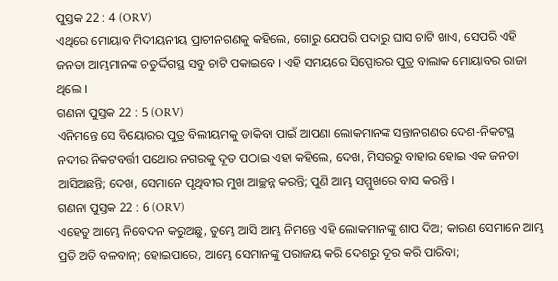ପୁସ୍ତକ 22 : 4 (ORV)
ଏଥିରେ ମୋୟାବ ମିଦୀୟନୀୟ ପ୍ରାଚୀନଗଣକୁ କହିଲେ, ଗୋରୁ ଯେପରି ପଦାରୁ ଘାସ ଚାଟି ଖାଏ, ସେପରି ଏହି ଜନତା ଆମ୍ଭମାନଙ୍କ ଚତୁର୍ଦ୍ଦିଗସ୍ଥ ସବୁ ଚାଟି ପକାଇବେ । ଏହି ସମୟରେ ସିପ୍ପୋରର ପୁତ୍ର ବାଲାକ ମୋୟାବର ରାଜା ଥିଲେ ।
ଗଣନା ପୁସ୍ତକ 22 : 5 (ORV)
ଏନିମନ୍ତେ ସେ ବିୟୋରର ପୁତ୍ର ବିଲୀୟମକୁ ଡାକିବା ପାଇଁ ଆପଣା ଲୋକମାନଙ୍କ ସନ୍ତାନଗଣର ଦେଶ-ନିକଟସ୍ଥ ନଦୀର ନିକଟବର୍ତ୍ତୀ ପଥୋର ନଗରକୁ ଦୂତ ପଠାଇ ଏହା କହିଲେ, ଦେଖ, ମିସରରୁ ବାହାର ହୋଇ ଏକ ଜନତା ଆସିଅଛନ୍ତି; ଦେଖ, ସେମାନେ ପୃଥିବୀର ମୁଖ ଆଚ୍ଛନ୍ନ କରନ୍ତି; ପୁଣି ଆମ୍ଭ ସମ୍ମୁଖରେ ବାସ କରନ୍ତି ।
ଗଣନା ପୁସ୍ତକ 22 : 6 (ORV)
ଏହେତୁ ଆମ୍ଭେ ନିବେଦନ କରୁଅଛୁ, ତୁମ୍ଭେ ଆସି ଆମ୍ଭ ନିମନ୍ତେ ଏହି ଲୋକମାନଙ୍କୁ ଶାପ ଦିଅ; କାରଣ ସେମାନେ ଆମ୍ଭ ପ୍ରତି ଅତି ବଳବାନ୍; ହୋଇପାରେ, ଆମ୍ଭେ ସେମାନଙ୍କୁ ପରାଜୟ କରି ଦେଶରୁ ଦୂର କରି ପାରିବା;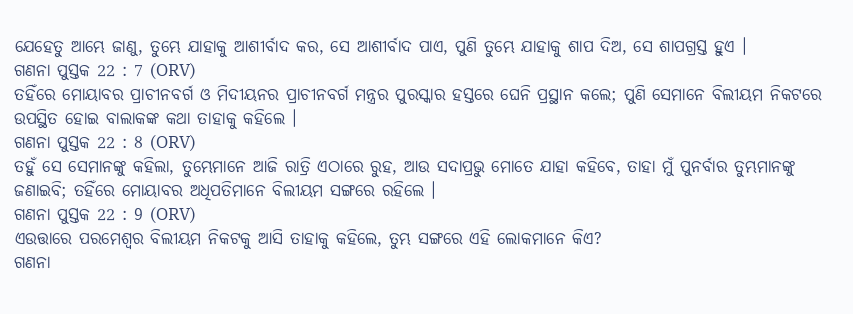ଯେହେତୁ ଆମ୍ଭେ ଜାଣୁ, ତୁମ୍ଭେ ଯାହାକୁ ଆଶୀର୍ବାଦ କର, ସେ ଆଶୀର୍ବାଦ ପାଏ, ପୁଣି ତୁମ୍ଭେ ଯାହାକୁ ଶାପ ଦିଅ, ସେ ଶାପଗ୍ରସ୍ତ ହୁଏ ।
ଗଣନା ପୁସ୍ତକ 22 : 7 (ORV)
ତହିଁରେ ମୋୟାବର ପ୍ରାଚୀନବର୍ଗ ଓ ମିଦୀୟନର ପ୍ରାଚୀନବର୍ଗ ମନ୍ତ୍ରର ପୁରସ୍କାର ହସ୍ତରେ ଘେନି ପ୍ରସ୍ଥାନ କଲେ; ପୁଣି ସେମାନେ ବିଲୀୟମ ନିକଟରେ ଉପସ୍ଥିତ ହୋଇ ବାଲାକଙ୍କ କଥା ତାହାକୁ କହିଲେ ।
ଗଣନା ପୁସ୍ତକ 22 : 8 (ORV)
ତହୁଁ ସେ ସେମାନଙ୍କୁ କହିଲା, ତୁମ୍ଭେମାନେ ଆଜି ରାତ୍ରି ଏଠାରେ ରୁହ, ଆଉ ସଦାପ୍ରଭୁ ମୋତେ ଯାହା କହିବେ, ତାହା ମୁଁ ପୁନର୍ବାର ତୁମ୍ଭମାନଙ୍କୁ ଜଣାଇବି; ତହିଁରେ ମୋୟାବର ଅଧିପତିମାନେ ବିଲୀୟମ ସଙ୍ଗରେ ରହିଲେ ।
ଗଣନା ପୁସ୍ତକ 22 : 9 (ORV)
ଏଉତ୍ତାରେ ପରମେଶ୍ଵର ବିଲୀୟମ ନିକଟକୁ ଆସି ତାହାକୁ କହିଲେ, ତୁମ୍ଭ ସଙ୍ଗରେ ଏହି ଲୋକମାନେ କିଏ?
ଗଣନା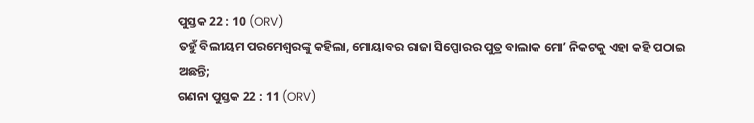ପୁସ୍ତକ 22 : 10 (ORV)
ତହୁଁ ବିଲୀୟମ ପରମେଶ୍ଵରଙ୍କୁ କହିଲା, ମୋୟାବର ରାଜା ସିପ୍ପୋରର ପୁତ୍ର ବାଲାକ ମୋʼ ନିକଟକୁ ଏହା କହି ପଠାଇ ଅଛନ୍ତି;
ଗଣନା ପୁସ୍ତକ 22 : 11 (ORV)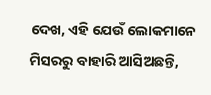ଦେଖ, ଏହି ଯେଉଁ ଲୋକମାନେ ମିସରରୁ ବାହାରି ଆସିଅଛନ୍ତି,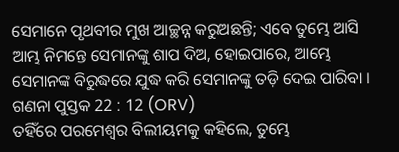ସେମାନେ ପୃଥବୀର ମୁଖ ଆଚ୍ଛନ୍ନ କରୁଅଛନ୍ତି; ଏବେ ତୁମ୍ଭେ ଆସି ଆମ୍ଭ ନିମନ୍ତେ ସେମାନଙ୍କୁ ଶାପ ଦିଅ, ହୋଇପାରେ, ଆମ୍ଭେ ସେମାନଙ୍କ ବିରୁଦ୍ଧରେ ଯୁଦ୍ଧ କରି ସେମାନଙ୍କୁ ତଡ଼ି ଦେଇ ପାରିବା ।
ଗଣନା ପୁସ୍ତକ 22 : 12 (ORV)
ତହିଁରେ ପରମେଶ୍ଵର ବିଲୀୟମକୁ କହିଲେ, ତୁମ୍ଭେ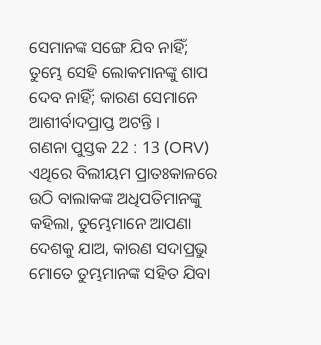ସେମାନଙ୍କ ସଙ୍ଗେ ଯିବ ନାହିଁ; ତୁମ୍ଭେ ସେହି ଲୋକମାନଙ୍କୁ ଶାପ ଦେବ ନାହିଁ; କାରଣ ସେମାନେ ଆଶୀର୍ବାଦପ୍ରାପ୍ତ ଅଟନ୍ତି ।
ଗଣନା ପୁସ୍ତକ 22 : 13 (ORV)
ଏଥିରେ ବିଲୀୟମ ପ୍ରାତଃକାଳରେ ଉଠି ବାଲାକଙ୍କ ଅଧିପତିମାନଙ୍କୁ କହିଲା, ତୁମ୍ଭେମାନେ ଆପଣା ଦେଶକୁ ଯାଅ, କାରଣ ସଦାପ୍ରଭୁ ମୋତେ ତୁମ୍ଭମାନଙ୍କ ସହିତ ଯିବା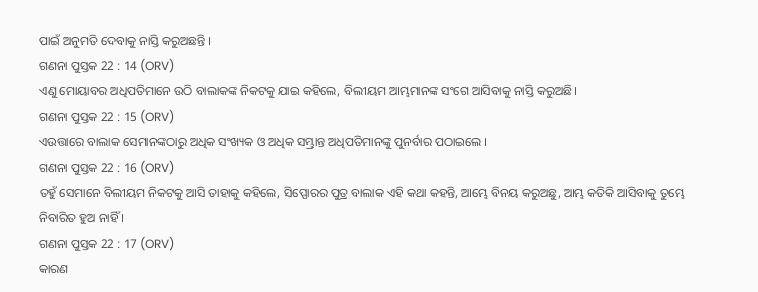ପାଇଁ ଅନୁମତି ଦେବାକୁ ନାସ୍ତି କରୁଅଛନ୍ତି ।
ଗଣନା ପୁସ୍ତକ 22 : 14 (ORV)
ଏଣୁ ମୋୟାବର ଅଧିପତିମାନେ ଉଠି ବାଲାକଙ୍କ ନିକଟକୁ ଯାଇ କହିଲେ, ବିଲୀୟମ ଆମ୍ଭମାନଙ୍କ ସଂଗେ ଆସିବାକୁ ନାସ୍ତି କରୁଅଛି।
ଗଣନା ପୁସ୍ତକ 22 : 15 (ORV)
ଏଉତ୍ତାରେ ବାଲାକ ସେମାନଙ୍କଠାରୁ ଅଧିକ ସଂଖ୍ୟକ ଓ ଅଧିକ ସମ୍ଭ୍ରାନ୍ତ ଅଧିପତିମାନଙ୍କୁ ପୁନର୍ବାର ପଠାଇଲେ ।
ଗଣନା ପୁସ୍ତକ 22 : 16 (ORV)
ତହୁଁ ସେମାନେ ବିଲୀୟମ ନିକଟକୁ ଆସି ତାହାକୁ କହିଲେ, ସିପ୍ପୋରର ପୁତ୍ର ବାଲାକ ଏହି କଥା କହନ୍ତି, ଆମ୍ଭେ ବିନୟ କରୁଅଛୁ, ଆମ୍ଭ କତିକି ଆସିବାକୁ ତୁମ୍ଭେ ନିବାରିତ ହୁଅ ନାହିଁ ।
ଗଣନା ପୁସ୍ତକ 22 : 17 (ORV)
କାରଣ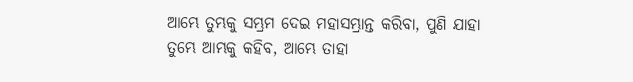ଆମ୍ଭେ ତୁମ୍ଭକୁ ସମ୍ଭ୍ରମ ଦେଇ ମହାସମ୍ଭ୍ରାନ୍ତ କରିବା, ପୁଣି ଯାହା ତୁମ୍ଭେ ଆମ୍ଭକୁ କହିବ, ଆମ୍ଭେ ତାହା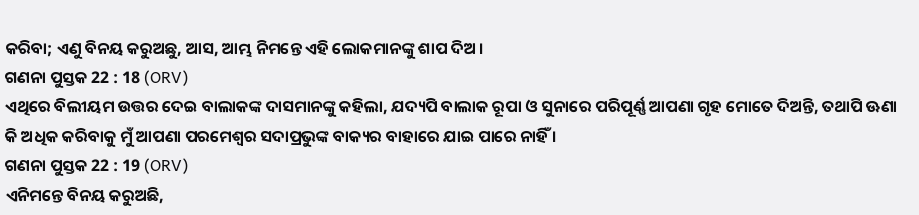କରିବା; ଏଣୁ ବିନୟ କରୁଅଛୁ, ଆସ, ଆମ୍ଭ ନିମନ୍ତେ ଏହି ଲୋକମାନଙ୍କୁ ଶାପ ଦିଅ ।
ଗଣନା ପୁସ୍ତକ 22 : 18 (ORV)
ଏଥିରେ ବିଲୀୟମ ଉତ୍ତର ଦେଇ ବାଲାକଙ୍କ ଦାସମାନଙ୍କୁ କହିଲା, ଯଦ୍ୟପି ବାଲାକ ରୂପା ଓ ସୁନାରେ ପରିପୂର୍ଣ୍ଣ ଆପଣା ଗୃହ ମୋତେ ଦିଅନ୍ତି, ତଥାପି ଊଣା କି ଅଧିକ କରିବାକୁ ମୁଁ ଆପଣା ପରମେଶ୍ଵର ସଦାପ୍ରଭୁଙ୍କ ବାକ୍ୟର ବାହାରେ ଯାଇ ପାରେ ନାହିଁ ।
ଗଣନା ପୁସ୍ତକ 22 : 19 (ORV)
ଏନିମନ୍ତେ ବିନୟ କରୁଅଛି,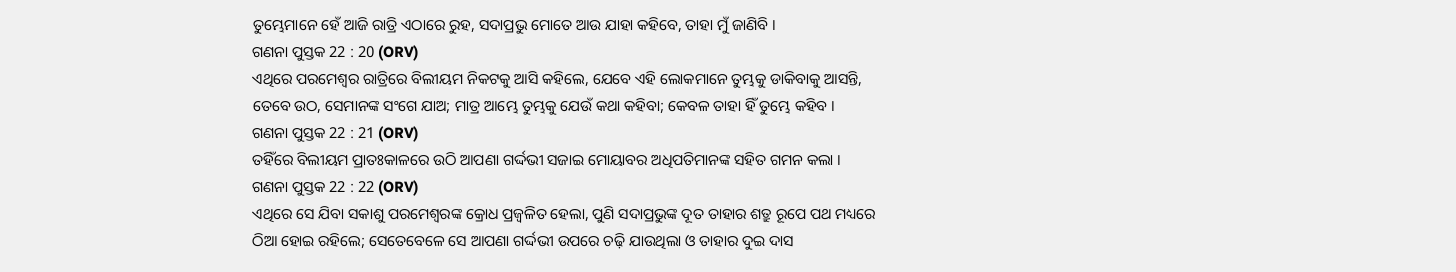ତୁମ୍ଭେମାନେ ହେଁ ଆଜି ରାତ୍ରି ଏଠାରେ ରୁହ, ସଦାପ୍ରଭୁ ମୋତେ ଆଉ ଯାହା କହିବେ, ତାହା ମୁଁ ଜାଣିବି ।
ଗଣନା ପୁସ୍ତକ 22 : 20 (ORV)
ଏଥିରେ ପରମେଶ୍ଵର ରାତ୍ରିରେ ବିଲୀୟମ ନିକଟକୁ ଆସି କହିଲେ, ଯେବେ ଏହି ଲୋକମାନେ ତୁମ୍ଭକୁ ଡାକିବାକୁ ଆସନ୍ତି, ତେବେ ଉଠ, ସେମାନଙ୍କ ସଂଗେ ଯାଅ; ମାତ୍ର ଆମ୍ଭେ ତୁମ୍ଭକୁ ଯେଉଁ କଥା କହିବା; କେବଳ ତାହା ହିଁ ତୁମ୍ଭେ କହିବ ।
ଗଣନା ପୁସ୍ତକ 22 : 21 (ORV)
ତହିଁରେ ବିଲୀୟମ ପ୍ରାତଃକାଳରେ ଉଠି ଆପଣା ଗର୍ଦ୍ଦଭୀ ସଜାଇ ମୋୟାବର ଅଧିପତିମାନଙ୍କ ସହିତ ଗମନ କଲା ।
ଗଣନା ପୁସ୍ତକ 22 : 22 (ORV)
ଏଥିରେ ସେ ଯିବା ସକାଶୁ ପରମେଶ୍ଵରଙ୍କ କ୍ରୋଧ ପ୍ରଜ୍ଵଳିତ ହେଲା, ପୁଣି ସଦାପ୍ରଭୁଙ୍କ ଦୂତ ତାହାର ଶତ୍ରୁ ରୂପେ ପଥ ମଧ୍ୟରେ ଠିଆ ହୋଇ ରହିଲେ; ସେତେବେଳେ ସେ ଆପଣା ଗର୍ଦ୍ଦଭୀ ଉପରେ ଚଢ଼ି ଯାଉଥିଲା ଓ ତାହାର ଦୁଇ ଦାସ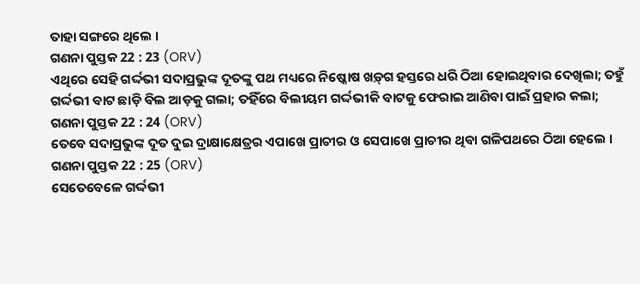ତାହା ସଙ୍ଗରେ ଥିଲେ ।
ଗଣନା ପୁସ୍ତକ 22 : 23 (ORV)
ଏଥିରେ ସେହି ଗର୍ଦ୍ଦଭୀ ସଦାପ୍ରଭୁଙ୍କ ଦୂତଙ୍କୁ ପଥ ମଧ୍ୟରେ ନିଷ୍କୋଷ ଖଡ଼୍‍ଗ ହସ୍ତରେ ଧରି ଠିଆ ହୋଇଥିବାର ଦେଖିଲା; ତହୁଁ ଗର୍ଦ୍ଦଭୀ ବାଟ ଛାଡ଼ି ବିଲ ଆଡ଼କୁ ଗଲା; ତହିଁରେ ବିଲୀୟମ ଗର୍ଦ୍ଦଭୀକି ବାଟକୁ ଫେରାଇ ଆଣିବା ପାଇଁ ପ୍ରହାର କଲା;
ଗଣନା ପୁସ୍ତକ 22 : 24 (ORV)
ତେବେ ସଦାପ୍ରଭୁଙ୍କ ଦୂତ ଦୁଇ ଦ୍ରାକ୍ଷାକ୍ଷେତ୍ରର ଏପାଖେ ପ୍ରାଚୀର ଓ ସେପାଖେ ପ୍ରାଚୀର ଥିବା ଗଳିପଥରେ ଠିଆ ହେଲେ ।
ଗଣନା ପୁସ୍ତକ 22 : 25 (ORV)
ସେତେବେଳେ ଗର୍ଦ୍ଦଭୀ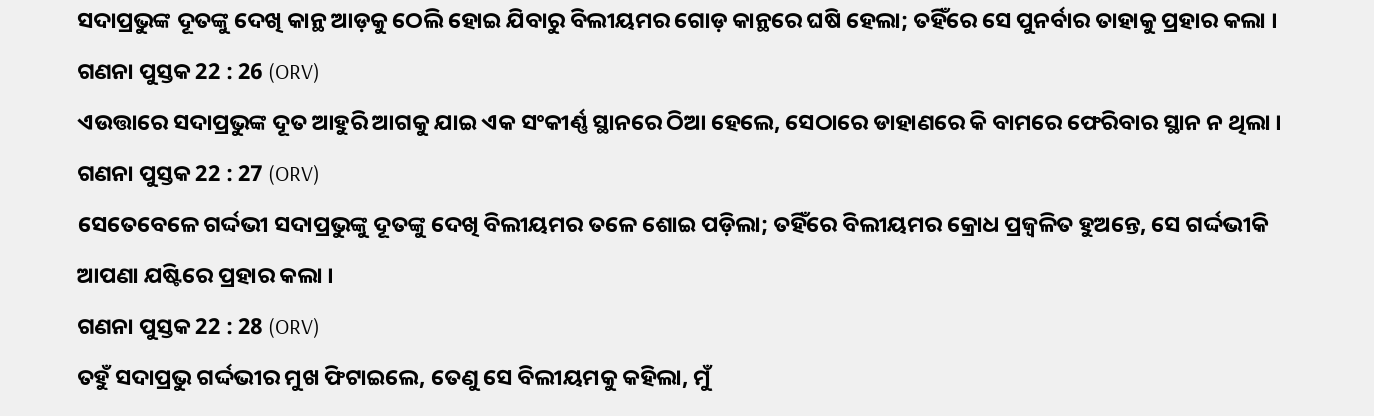ସଦାପ୍ରଭୁଙ୍କ ଦୂତଙ୍କୁ ଦେଖି କାନ୍ଥ ଆଡ଼କୁ ଠେଲି ହୋଇ ଯିବାରୁ ବିଲୀୟମର ଗୋଡ଼ କାନ୍ଥରେ ଘଷି ହେଲା; ତହିଁରେ ସେ ପୁନର୍ବାର ତାହାକୁ ପ୍ରହାର କଲା ।
ଗଣନା ପୁସ୍ତକ 22 : 26 (ORV)
ଏଉତ୍ତାରେ ସଦାପ୍ରଭୁଙ୍କ ଦୂତ ଆହୁରି ଆଗକୁ ଯାଇ ଏକ ସଂକୀର୍ଣ୍ଣ ସ୍ଥାନରେ ଠିଆ ହେଲେ, ସେଠାରେ ଡାହାଣରେ କି ବାମରେ ଫେରିବାର ସ୍ଥାନ ନ ଥିଲା ।
ଗଣନା ପୁସ୍ତକ 22 : 27 (ORV)
ସେତେବେଳେ ଗର୍ଦ୍ଦଭୀ ସଦାପ୍ରଭୁଙ୍କୁ ଦୂତଙ୍କୁ ଦେଖି ବିଲୀୟମର ତଳେ ଶୋଇ ପଡ଼ିଲା; ତହିଁରେ ବିଲୀୟମର କ୍ରୋଧ ପ୍ରଜ୍ଵଳିତ ହୁଅନ୍ତେ, ସେ ଗର୍ଦ୍ଦଭୀକି ଆପଣା ଯଷ୍ଟିରେ ପ୍ରହାର କଲା ।
ଗଣନା ପୁସ୍ତକ 22 : 28 (ORV)
ତହୁଁ ସଦାପ୍ରଭୁ ଗର୍ଦ୍ଦଭୀର ମୁଖ ଫିଟାଇଲେ, ତେଣୁ ସେ ବିଲୀୟମକୁ କହିଲା, ମୁଁ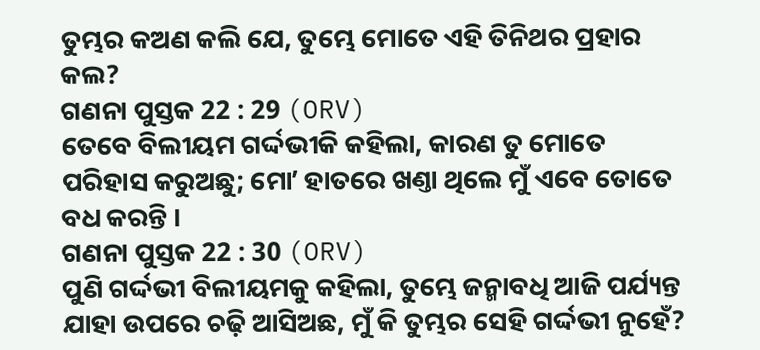ତୁମ୍ଭର କଅଣ କଲି ଯେ, ତୁମ୍ଭେ ମୋତେ ଏହି ତିନିଥର ପ୍ରହାର କଲ?
ଗଣନା ପୁସ୍ତକ 22 : 29 (ORV)
ତେବେ ବିଲୀୟମ ଗର୍ଦ୍ଦଭୀକି କହିଲା, କାରଣ ତୁ ମୋତେ ପରିହାସ କରୁଅଛୁ; ମୋʼ ହାତରେ ଖଣ୍ତା ଥିଲେ ମୁଁ ଏବେ ତୋତେ ବଧ କରନ୍ତି ।
ଗଣନା ପୁସ୍ତକ 22 : 30 (ORV)
ପୁଣି ଗର୍ଦ୍ଦଭୀ ବିଲୀୟମକୁ କହିଲା, ତୁମ୍ଭେ ଜନ୍ମାବଧି ଆଜି ପର୍ଯ୍ୟନ୍ତ ଯାହା ଉପରେ ଚଢ଼ି ଆସିଅଛ, ମୁଁ କି ତୁମ୍ଭର ସେହି ଗର୍ଦ୍ଦଭୀ ନୁହେଁ?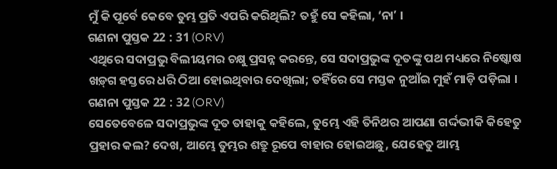ମୁଁ କି ପୂର୍ବେ କେବେ ତୁମ୍ଭ ପ୍ରତି ଏପରି କରିଥିଲି? ତହୁଁ ସେ କହିଲା, ‘ନାʼ ।
ଗଣନା ପୁସ୍ତକ 22 : 31 (ORV)
ଏଥିରେ ସଦାପ୍ରଭୁ ବିଲୀୟମର ଚକ୍ଷୁ ପ୍ରସନ୍ନ କରନ୍ତେ, ସେ ସଦାପ୍ରଭୁଙ୍କ ଦୂତଙ୍କୁ ପଥ ମଧ୍ୟରେ ନିଷ୍କୋଷ ଖଡ଼୍‍ଗ ହସ୍ତରେ ଧରି ଠିଆ ହୋଇଥିବାର ଦେଖିଲା; ତହିଁରେ ସେ ମସ୍ତକ ନୁଆଁଇ ମୁହଁ ମାଡ଼ି ପଡ଼ିଲା ।
ଗଣନା ପୁସ୍ତକ 22 : 32 (ORV)
ସେତେବେଳେ ସଦାପ୍ରଭୁଙ୍କ ଦୂତ ତାହାକୁ କହିଲେ, ତୁମ୍ଭେ ଏହି ତିନିଥର ଆପଣା ଗର୍ଦ୍ଦଭୀକି କିହେତୁ ପ୍ରହାର କଲ? ଦେଖ, ଆମ୍ଭେ ତୁମ୍ଭର ଶତ୍ରୁ ରୂପେ ବାହାର ହୋଇଅଛୁ, ଯେହେତୁ ଆମ୍ଭ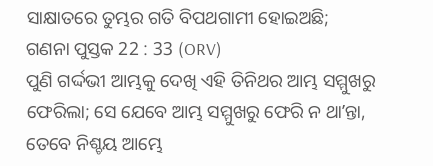ସାକ୍ଷାତରେ ତୁମ୍ଭର ଗତି ବିପଥଗାମୀ ହୋଇଅଛି;
ଗଣନା ପୁସ୍ତକ 22 : 33 (ORV)
ପୁଣି ଗର୍ଦ୍ଦଭୀ ଆମ୍ଭକୁ ଦେଖି ଏହି ତିନିଥର ଆମ୍ଭ ସମ୍ମୁଖରୁ ଫେରିଲା; ସେ ଯେବେ ଆମ୍ଭ ସମ୍ମୁଖରୁ ଫେରି ନ ଥାʼନ୍ତା, ତେବେ ନିଶ୍ଚୟ ଆମ୍ଭେ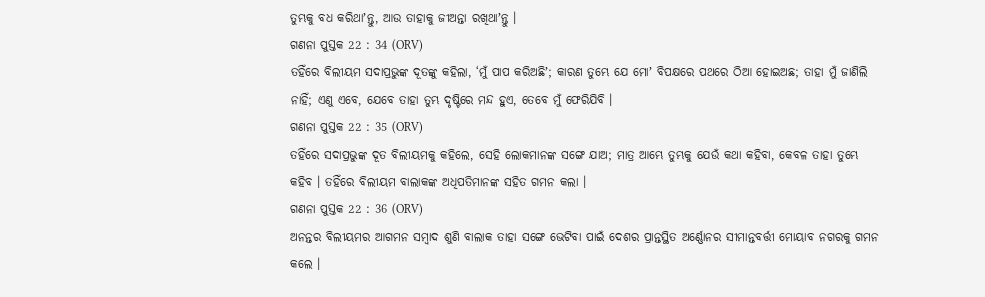ତୁମ୍ଭକୁ ବଧ କରିଥାʼନ୍ତୁ, ଆଉ ତାହାକୁ ଜୀଅନ୍ତା ରଖିଥାʼନ୍ତୁ ।
ଗଣନା ପୁସ୍ତକ 22 : 34 (ORV)
ତହିଁରେ ବିଲୀୟମ ସଦାପ୍ରଭୁଙ୍କ ଦୂତଙ୍କୁ କହିଲା, ‘ମୁଁ ପାପ କରିଅଛିʼ; କାରଣ ତୁମ୍ଭେ ଯେ ମୋʼ ବିପକ୍ଷରେ ପଥରେ ଠିଆ ହୋଇଅଛ; ତାହା ମୁଁ ଜାଣିଲି ନାହିଁ; ଏଣୁ ଏବେ, ଯେବେ ତାହା ତୁମ୍ଭ ଦୃଷ୍ଟିରେ ମନ୍ଦ ହୁଏ, ତେବେ ମୁଁ ଫେରିଯିବି ।
ଗଣନା ପୁସ୍ତକ 22 : 35 (ORV)
ତହିଁରେ ସଦାପ୍ରଭୁଙ୍କ ଦୂତ ବିଲୀୟମକୁ କହିଲେ, ସେହି ଲୋକମାନଙ୍କ ସଙ୍ଗେ ଯାଅ; ମାତ୍ର ଆମ୍ଭେ ତୁମ୍ଭକୁ ଯେଉଁ କଥା କହିବା, କେବଳ ତାହା ତୁମ୍ଭେ କହିବ । ତହିଁରେ ବିଲୀୟମ ବାଲାକଙ୍କ ଅଧିପତିମାନଙ୍କ ସହିତ ଗମନ କଲା ।
ଗଣନା ପୁସ୍ତକ 22 : 36 (ORV)
ଅନନ୍ତର ବିଲୀୟମର ଆଗମନ ସମ୍ଵାଦ ଶୁଣି ବାଲାକ ତାହା ସଙ୍ଗେ ଭେଟିବା ପାଇଁ ଦେଶର ପ୍ରାନ୍ତସ୍ଥିତ ଅର୍ଣ୍ଣୋନର ସୀମାନ୍ତବର୍ତ୍ତୀ ମୋୟାବ ନଗରକୁ ଗମନ କଲେ ।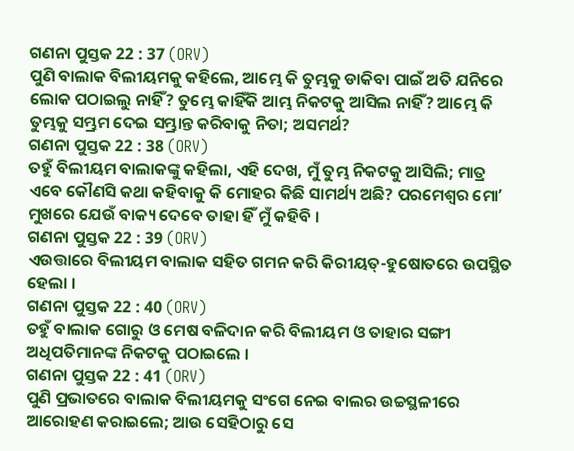ଗଣନା ପୁସ୍ତକ 22 : 37 (ORV)
ପୁଣି ବାଲାକ ବିଲୀୟମକୁ କହିଲେ, ଆମ୍ଭେ କି ତୁମ୍ଭକୁ ଡାକିବା ପାଇଁ ଅତି ଯନିରେ ଲୋକ ପଠାଇଲୁ ନାହିଁ? ତୁମ୍ଭେ କାହିଁକି ଆମ୍ଭ ନିକଟକୁ ଆସିଲ ନାହିଁ? ଆମ୍ଭେ କି ତୁମ୍ଭକୁ ସମ୍ଭ୍ରମ ଦେଇ ସମ୍ଭ୍ରାନ୍ତ କରିବାକୁ ନିତା; ଅସମର୍ଥ?
ଗଣନା ପୁସ୍ତକ 22 : 38 (ORV)
ତହୁଁ ବିଲୀୟମ ବାଲାକଙ୍କୁ କହିଲା, ଏହି ଦେଖ, ମୁଁ ତୁମ୍ଭ ନିକଟକୁ ଆସିଲି; ମାତ୍ର ଏବେ କୌଣସି କଥା କହିବାକୁ କି ମୋହର କିଛି ସାମର୍ଥ୍ୟ ଅଛି? ପରମେଶ୍ଵର ମୋʼ ମୁଖରେ ଯେଉଁ ବାକ୍ୟ ଦେବେ ତାହା ହିଁ ମୁଁ କହିବି ।
ଗଣନା ପୁସ୍ତକ 22 : 39 (ORV)
ଏଉତ୍ତାରେ ବିଲୀୟମ ବାଲାକ ସହିତ ଗମନ କରି କିରୀୟତ୍-ହୁଷୋତରେ ଉପସ୍ଥିତ ହେଲା ।
ଗଣନା ପୁସ୍ତକ 22 : 40 (ORV)
ତହୁଁ ବାଲାକ ଗୋରୁ ଓ ମେଷ ବଳିଦାନ କରି ବିଲୀୟମ ଓ ତାହାର ସଙ୍ଗୀ ଅଧିପତିମାନଙ୍କ ନିକଟକୁ ପଠାଇଲେ ।
ଗଣନା ପୁସ୍ତକ 22 : 41 (ORV)
ପୁଣି ପ୍ରଭାତରେ ବାଲାକ ବିଲୀୟମକୁ ସଂଗେ ନେଇ ବାଲର ଉଚ୍ଚସ୍ଥଳୀରେ ଆରୋହଣ କରାଇଲେ; ଆଉ ସେହିଠାରୁ ସେ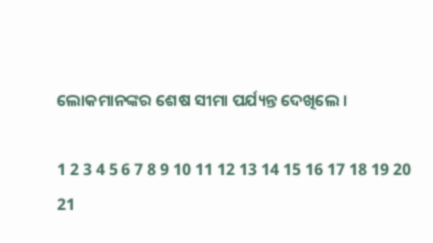ଲୋକମାନଙ୍କର ଶେଷ ସୀମା ପର୍ଯ୍ୟନ୍ତ ଦେଖିଲେ ।

1 2 3 4 5 6 7 8 9 10 11 12 13 14 15 16 17 18 19 20 21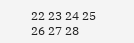22 23 24 25 26 27 28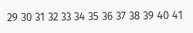29 30 31 32 33 34 35 36 37 38 39 40 41